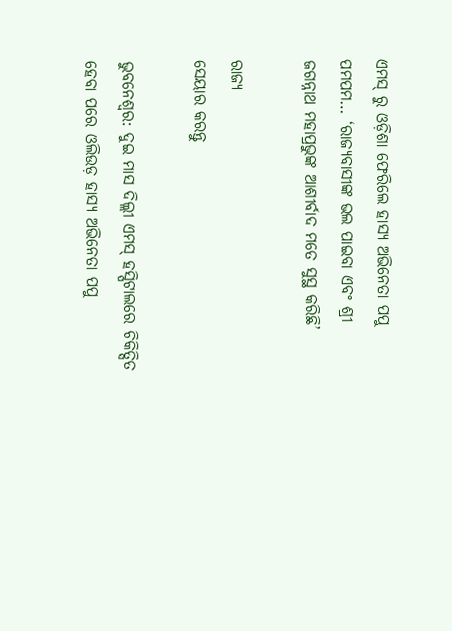ଏମସ୍ ରୁ ଓଡ଼ିଶା ଫେରିଲେ ହାସ୍ୟ ଅଭିନେତା ପପୁ ପମପମ… ‘ରାଜ୍ୟବାସୀଙ୍କ ଭଲ ପାଇବା ଏବଂ ଶ୍ରୀ ଜଗନ୍ନାଥ ମହାପ୍ରଭୁଙ୍କ ଆଶୀର୍ବାଦ ମତେ ସୁସ୍ଥ କରିଛି’

ରାଜ୍ୟ
ସେୟାର କରନ୍ତୁ

ଭୁବନେଶ୍ୱର: ଦୁଇ ମାସ ଦିଲ୍ଲୀ ଏମସ୍ ହସ୍ପିଟାଲରେ ଚିକିତ୍ସିତ ହେବା ପରେ ଓଲିଉଡ଼ ହାସ୍ୟ ଅଭିନେତା ପପୁ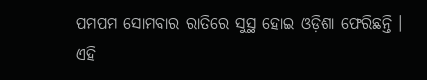ପମପମ ସୋମବାର ରାତିରେ ସୁସ୍ଥ ହୋଇ ଓଡ଼ିଶା ଫେରିଛନ୍ତି । ଏହି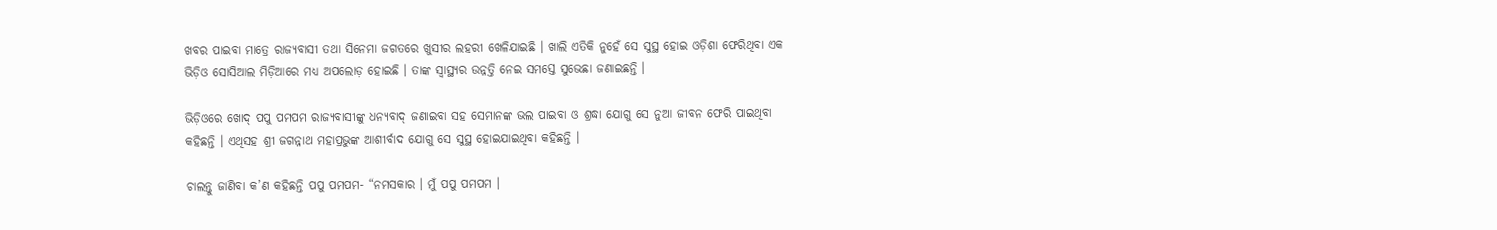ଖବର ପାଇବା ମାତ୍ରେ ରାଜ୍ୟବାସୀ ତଥା ସିନେମା ଜଗତରେ ଖୁସୀର ଲହରୀ ଖେଳିଯାଇଛି । ଖାଲି ଏତିକି ନୁହେଁ ସେ ସୁସ୍ଥ ହୋଇ ଓଡ଼ିଶା ଫେରିଥିବା ଏକ ଭିଡ଼ିଓ ସୋସିଆଲ ମିଡ଼ିଆରେ ମଧ୍ୟ ଅପଲୋଡ଼ ହୋଇଛି । ତାଙ୍କ ସ୍ୱାସ୍ଥ୍ୟର ଉନ୍ନତ୍ତି ନେଇ ସମସ୍ତେ ସୁଭେଛା ଜଣାଇଛନ୍ତି ।

ଭିଡ଼ିଓରେ ଖୋଦ୍ ପପୁ ପମପମ ରାଜ୍ୟବାସୀଙ୍କୁ ଧନ୍ୟବାଦ୍ ଜଣାଇବା ସହ ସେମାନଙ୍କ ଭଲ ପାଇବା ଓ ଶ୍ରଦ୍ଧା ଯୋଗୁ ସେ ନୁଆ ଜୀବନ ଫେରି ପାଇଥିବା କହିଛନ୍ତି । ଏଥିସହ ଶ୍ରୀ ଜଗନ୍ନାଥ ମହାପ୍ରଭୁଙ୍କ ଆଶୀର୍ବାଦ ଯୋଗୁ ସେ ସୁସ୍ଥ ହୋଇଯାଇଥିବା କହିଛନ୍ତି ।

ଚାଲନ୍ତୁ ଜାଣିବା କ’ଣ କହିଛନ୍ତି ପପୁ ପମପମ- “ନମସକାର । ମୁଁ ପପୁ ପମପମ ।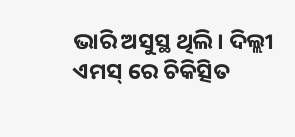ଭାରି ଅସୁସ୍ଥ ଥିଲି । ଦିଲ୍ଲୀ ଏମସ୍ ରେ ଚିକିତ୍ସିତ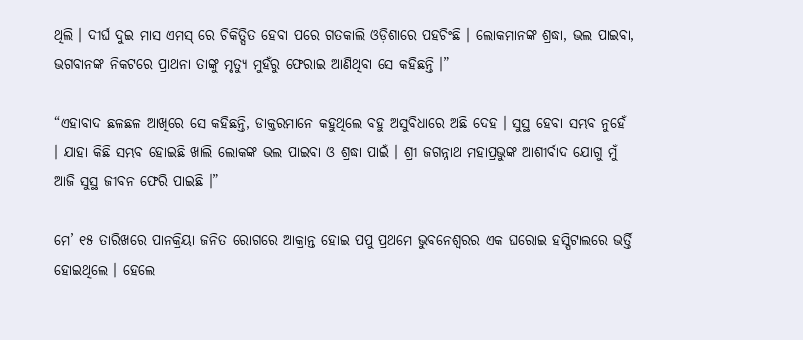ଥିଲି । ଦୀର୍ଘ ଦୁଇ ମାସ ଏମସ୍ ରେ ଚିକିତ୍ସିତ ହେବା ପରେ ଗତକାଲି ଓଡ଼ିଶାରେ ପହଚିଂଛି । ଲୋକମାନଙ୍କ ଶ୍ରଦ୍ଧା, ଭଲ ପାଇବା, ଭଗବାନଙ୍କ ନିକଟରେ ପ୍ରାଥନା ତାଙ୍କୁ ମୃତ୍ୟୁ ମୁହଁରୁ ଫେରାଇ ଆଣିଥିବା ସେ କହିଛନ୍ତି ।”

“ଏହାବାଦ ଛଳଛଳ ଆଖିରେ ସେ କହିଛନ୍ତି, ଡାକ୍ତରମାନେ କହୁଥିଲେ ବହୁ ଅସୁବିଧାରେ ଅଛି ଦେହ । ସୁସ୍ଥ ହେବା ସମ୍ଭବ ନୁହେଁ । ଯାହା କିଛି ସମ୍ଭବ ହୋଇଛି ଖାଲି ଲୋକଙ୍କ ଭଲ ପାଇବା ଓ ଶ୍ରଦ୍ଧା ପାଇଁ । ଶ୍ରୀ ଜଗନ୍ନାଥ ମହାପ୍ରଭୁଙ୍କ ଆଶୀର୍ବାଦ ଯୋଗୁ ମୁଁ ଆଜି ସୁସ୍ଥ ଜୀବନ ଫେରି ପାଇଛି ।”

ମେ’ ୧୫ ତାରିଖରେ ପାନକ୍ରିୟା ଜନିତ ରୋଗରେ ଆକ୍ରାନ୍ତ ହୋଇ ପପୁ ପ୍ରଥମେ ଭୁବନେଶ୍ୱରର ଏକ ଘରୋଇ ହସ୍ପିଟାଲରେ ଭର୍ତ୍ତି ହୋଇଥିଲେ । ହେଲେ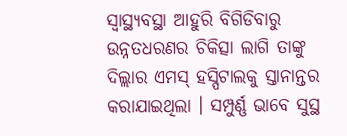ସ୍ୱାସ୍ଥ୍ୟବସ୍ଥା ଆହୁରି ବିଗିଡିବାରୁ ଉନ୍ନତଧରଣର ଚିକିତ୍ସା ଲାଗି ତାଙ୍କୁ ଦିଲ୍ଲାର ଏମସ୍ ହସ୍ପିଟାଲକୁ ସ୍ତାନାନ୍ତର କରାଯାଇଥିଲା । ସମ୍ପୁର୍ଣ୍ଣ ଭାବେ ସୁସ୍ଥ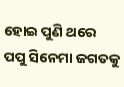ହୋଇ ପୁଣି ଥରେ ପପୁ ସିନେମା ଜଗତକୁ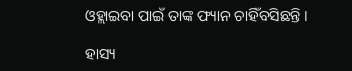ଓହ୍ଲାଇବା ପାଇଁ ତାଙ୍କ ଫ୍ୟାନ ଚାହିଁବସିଛନ୍ତି ।

ହାସ୍ୟ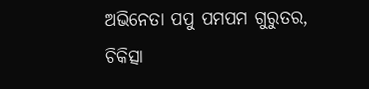ଅଭିନେତା ପପୁ ପମପମ ଗୁରୁତର, ଚିକିତ୍ସା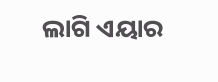ଲାଗି ଏୟାର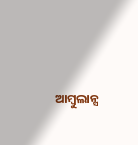ଆମ୍ବୁଲାନ୍ସ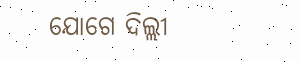ଯୋଗେ ଦିଲ୍ଲୀ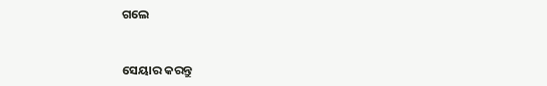ଗଲେ


ସେୟାର କରନ୍ତୁ